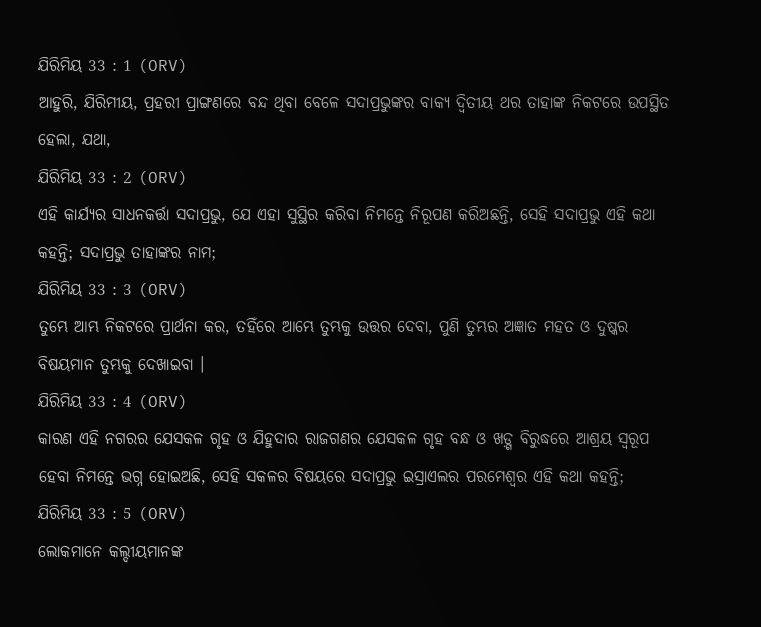ଯିରିମିୟ 33 : 1 (ORV)
ଆହୁରି, ଯିରିମୀୟ, ପ୍ରହରୀ ପ୍ରାଙ୍ଗଣରେ ବନ୍ଦ ଥିବା ବେଳେ ସଦାପ୍ରଭୁଙ୍କର ବାକ୍ୟ ଦ୍ଵିତୀୟ ଥର ତାହାଙ୍କ ନିକଟରେ ଉପସ୍ଥିତ ହେଲା, ଯଥା,
ଯିରିମିୟ 33 : 2 (ORV)
ଏହି କାର୍ଯ୍ୟର ସାଧନକର୍ତ୍ତା ସଦାପ୍ରଭୁ, ଯେ ଏହା ସୁସ୍ଥିର କରିବା ନିମନ୍ତେ ନିରୂପଣ କରିଅଛନ୍ତି, ସେହି ସଦାପ୍ରଭୁ ଏହି କଥା କହନ୍ତି; ସଦାପ୍ରଭୁ ତାହାଙ୍କର ନାମ;
ଯିରିମିୟ 33 : 3 (ORV)
ତୁମ୍ଭେ ଆମ୍ଭ ନିକଟରେ ପ୍ରାର୍ଥନା କର, ତହିଁରେ ଆମ୍ଭେ ତୁମ୍ଭକୁ ଉତ୍ତର ଦେବା, ପୁଣି ତୁମ୍ଭର ଅଜ୍ଞାତ ମହତ ଓ ଦୁଷ୍କର ବିଷୟମାନ ତୁମ୍ଭକୁ ଦେଖାଇବା ।
ଯିରିମିୟ 33 : 4 (ORV)
କାରଣ ଏହି ନଗରର ଯେସକଳ ଗୃହ ଓ ଯିହୁଦାର ରାଜଗଣର ଯେସକଳ ଗୃହ ବନ୍ଧ ଓ ଖଡ଼୍ଗ ବିରୁଦ୍ଧରେ ଆଶ୍ରୟ ସ୍ଵରୂପ ହେବା ନିମନ୍ତେ ଭଗ୍ନ ହୋଇଅଛି, ସେହି ସକଳର ବିଷୟରେ ସଦାପ୍ରଭୁ ଇସ୍ରାଏଲର ପରମେଶ୍ଵର ଏହି କଥା କହନ୍ତି;
ଯିରିମିୟ 33 : 5 (ORV)
ଲୋକମାନେ କଲ୍ଦୀୟମାନଙ୍କ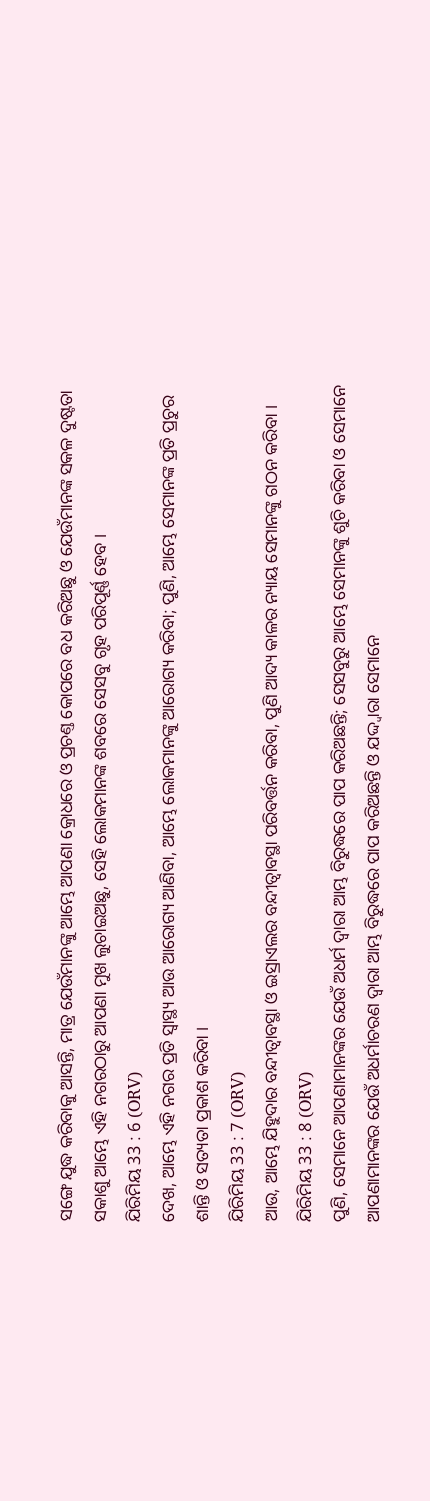ସଙ୍ଗେ ଯୁଦ୍ଧ କରିବାକୁ ଆସନ୍ତି, ମାତ୍ର ଯେଉଁମାନଙ୍କୁ ଆମ୍ଭେ ଆପଣା କ୍ରୋଧରେ ଓ ପ୍ରଚଣ୍ତ କୋପରେ ବଧ କରିଅଛୁ ଓ ଯେଉଁମାନଙ୍କ ସକଳ ଦୁଷ୍ଟତା ସକାଶୁ ଆମ୍ଭେ ଏହି ନଗରଠାରୁ ଆପଣା ମୁଖ ଲୁଚାଇଅଛୁ, ସେହି ଲୋକମାନଙ୍କ ଶବରେ ସେସବୁ ଗୃହ ପରିପୂର୍ଣ୍ଣ ହେବ ।
ଯିରିମିୟ 33 : 6 (ORV)
ଦେଖ, ଆମ୍ଭେ ଏହି ନଗର ପ୍ରତି ସ୍ଵାସ୍ଥ୍ୟ ଆଉ ଆରୋଗ୍ୟ ଆଣିବା, ଆମ୍ଭେ ଲୋକମାନଙ୍କୁ ଆରୋଗ୍ୟ କରିବା; ପୁଣି, ଆମ୍ଭେ ସେମାନଙ୍କ ପ୍ରତି ପ୍ରଚୁର ଶାନ୍ତି ଓ ସତ୍ୟତା ପ୍ରକାଶ କରିବା ।
ଯିରିମିୟ 33 : 7 (ORV)
ଆଉ, ଆମ୍ଭେ ଯିହୁଦାର ବନ୍ଦୀତ୍ଵାବସ୍ଥା ଓ ଇସ୍ରାଏଲର ବନ୍ଦୀତ୍ଵାବସ୍ଥା ପରିବର୍ତ୍ତନ କରିବା, ପୁଣି ଆଦ୍ୟ କାଳର ନ୍ୟାୟ ସେମାନଙ୍କୁ ଗଠନ କରିବା ।
ଯିରିମିୟ 33 : 8 (ORV)
ପୁଣି, ସେମାନେ ଆପଣାମାନଙ୍କର ଯେଉଁ ଅଧର୍ମ ଦ୍ଵାରା ଆମ୍ଭ ବିରୁଦ୍ଧରେ ପାପ କରିଅଛନ୍ତି; ସେସବୁରୁ ଆମ୍ଭେ ସେମାନଙ୍କୁ ଶୁଚି କରିବା ଓ ସେମାନେ ଆପଣାମାନଙ୍କର ଯେଉଁ ଅଧର୍ମାଚରଣ ଦ୍ଵାରା ଆମ୍ଭ ବିରୁଦ୍ଧରେ ପାପ କରିଅଛନ୍ତି ଓ ଯଦ୍ଦ୍ଵାରା ସେମାନେ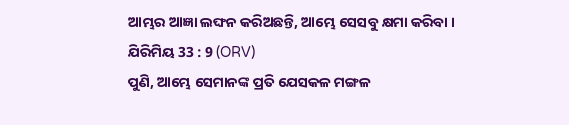ଆମ୍ଭର ଆଜ୍ଞା ଲଙ୍ଘନ କରିଅଛନ୍ତି, ଆମ୍ଭେ ସେସବୁ କ୍ଷମା କରିବା ।
ଯିରିମିୟ 33 : 9 (ORV)
ପୁଣି, ଆମ୍ଭେ ସେମାନଙ୍କ ପ୍ରତି ଯେସକଳ ମଙ୍ଗଳ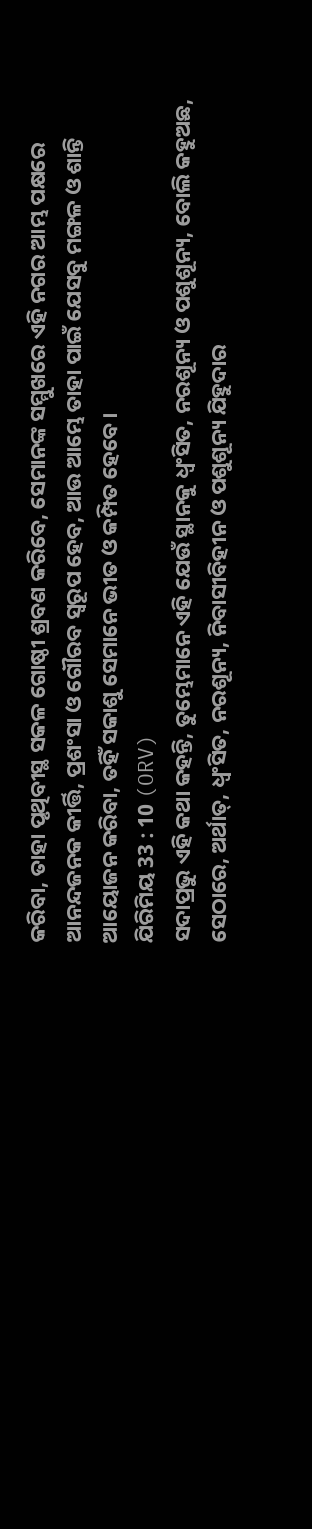କରିବା, ତାହା ପୃଥିବୀସ୍ଥ ସକଳ ଗୋଷ୍ଠୀ ଶ୍ରବଣ କରିବେ, ସେମାନଙ୍କ ସମ୍ମୁଖରେ ଏହି ନଗର ଆମ୍ଭ ପକ୍ଷରେ ଆନନ୍ଦଜନକ କୀର୍ତ୍ତି, ପ୍ରଶଂସା ଓ ଗୌରବ ସ୍ଵରୂପ ହେବ, ଆଉ ଆମ୍ଭେ ତାହା ପାଇଁ ଯେସବୁ ମଙ୍ଗଳ ଓ ଶାନ୍ତି ଆୟୋଜନ କରିବା, ତହିଁ ସକାଶୁ ସେମାନେ ଭୀତ ଓ କମ୍ପିତ ହେବେ।
ଯିରିମିୟ 33 : 10 (ORV)
ସଦାପ୍ରଭୁ ଏହି କଥା କହନ୍ତି, ତୁମ୍ଭେମାନେ ଏହି ଯେଉଁ ସ୍ଥାନକୁ ଧ୍ଵଂସିତ, ନରଶୂନ୍ୟ ଓ ପଶୁଶୂନ୍ୟ, ବୋଲି କହୁଅଛ, ସେଠାରେ, ଅର୍ଥାତ୍, ଧ୍ଵଂସିତ, ନରଶୂନ୍ୟ, ନିବାସୀବିହୀନ ଓ ପଶୁଶୂନ୍ୟ ଯିହୁଦାର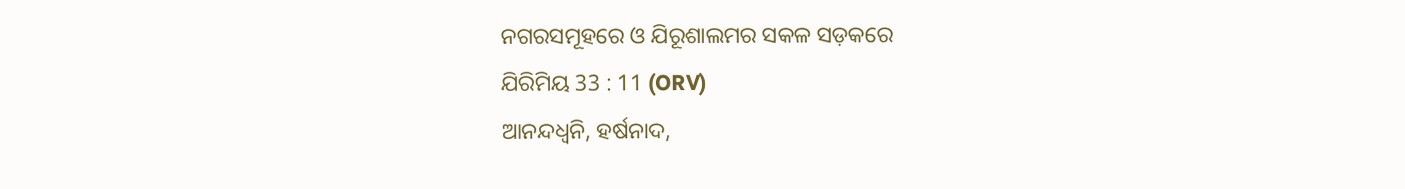ନଗରସମୂହରେ ଓ ଯିରୂଶାଲମର ସକଳ ସଡ଼କରେ
ଯିରିମିୟ 33 : 11 (ORV)
ଆନନ୍ଦଧ୍ଵନି, ହର୍ଷନାଦ,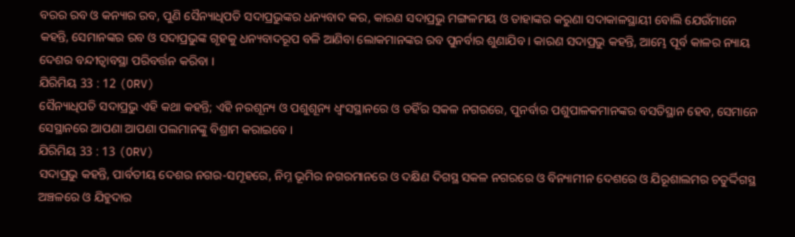ବରର ରବ ଓ କନ୍ୟାର ରବ, ପୁଣି ସୈନ୍ୟାଧିପତି ସଦାପ୍ରଭୁଙ୍କର ଧନ୍ୟବାଦ କର, କାରଣ ସଦାପ୍ରଭୁ ମଙ୍ଗଳମୟ ଓ ତାହାଙ୍କର କରୁଣା ସଦାକାଳସ୍ଥାୟୀ ବୋଲି ଯେଉଁମାନେ କହନ୍ତି, ସେମାନଙ୍କର ରବ ଓ ସଦାପ୍ରଭୁଙ୍କ ଗୃହକୁ ଧନ୍ୟବାଦରୂପ ବଳି ଆଣିବା ଲୋକମାନଙ୍କର ରବ ପୁନର୍ବାର ଶୁଣାଯିବ । କାରଣ ସଦାପ୍ରଭୁ କହନ୍ତି, ଆମ୍ଭେ ପୂର୍ବ କାଳର ନ୍ୟାୟ ଦେଶର ବନ୍ଦୀତ୍ଵାବସ୍ଥା ପରିବର୍ତ୍ତନ କରିବା ।
ଯିରିମିୟ 33 : 12 (ORV)
ସୈନ୍ୟାଧିପତି ସଦାପ୍ରଭୁ ଏହି କଥା କହନ୍ତି; ଏହି ନରଶୂନ୍ୟ ଓ ପଶୁଶୂନ୍ୟ ଧ୍ଵଂସସ୍ଥାନରେ ଓ ତହିଁର ସକଳ ନଗରରେ, ପୁନର୍ବାର ପଶୁପାଳକମାନଙ୍କର ବସତିସ୍ଥାନ ହେବ, ସେମାନେ ସେସ୍ଥାନରେ ଆପଣା ଆପଣା ପଲମାନଙ୍କୁ ବିଶ୍ରାମ କରାଇବେ ।
ଯିରିମିୟ 33 : 13 (ORV)
ସଦାପ୍ରଭୁ କହନ୍ତି, ପାର୍ବତୀୟ ଦେଶର ନଗର-ସମୂହରେ, ନିମ୍ନ ଭୂମିର ନଗରମାନରେ ଓ ଦକ୍ଷିଣ ଦିଗସ୍ଥ ସକଳ ନଗରରେ ଓ ବିନ୍ୟାମୀନ ଦେଶରେ ଓ ଯିରୂଶାଲମର ଚତୁର୍ଦ୍ଦିଗସ୍ଥ ଅଞ୍ଚଳରେ ଓ ଯିହୁଦାର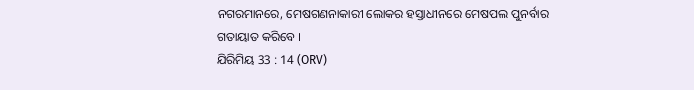ନଗରମାନରେ, ମେଷଗଣନାକାରୀ ଲୋକର ହସ୍ତାଧୀନରେ ମେଷପଲ ପୁନର୍ବାର ଗତାୟାତ କରିବେ ।
ଯିରିମିୟ 33 : 14 (ORV)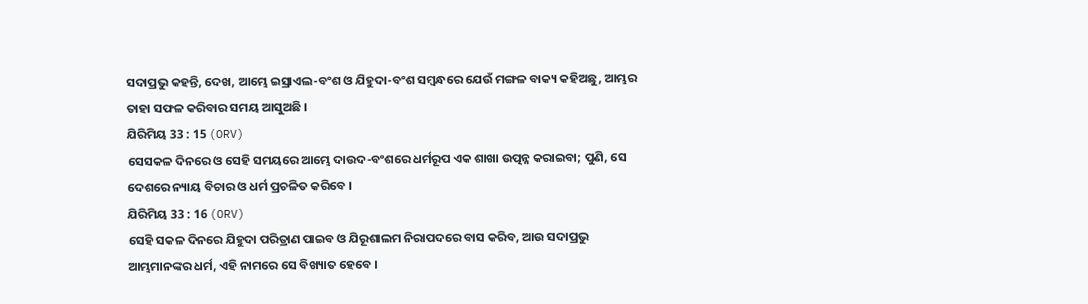ସଦାପ୍ରଭୁ କହନ୍ତି, ଦେଖ, ଆମ୍ଭେ ଇସ୍ରାଏଲ-ବଂଶ ଓ ଯିହୁଦା-ବଂଶ ସମ୍ଵନ୍ଧରେ ଯେଉଁ ମଙ୍ଗଳ ବାକ୍ୟ କହିଅଛୁ, ଆମ୍ଭର ତାହା ସଫଳ କରିବାର ସମୟ ଆସୁଅଛି ।
ଯିରିମିୟ 33 : 15 (ORV)
ସେସକଳ ଦିନରେ ଓ ସେହି ସମୟରେ ଆମ୍ଭେ ଦାଉଦ-ବଂଶରେ ଧର୍ମରୂପ ଏକ ଶାଖା ଉତ୍ପନ୍ନ କରାଇବା; ପୁଣି, ସେ ଦେଶରେ ନ୍ୟାୟ ବିଚାର ଓ ଧର୍ମ ପ୍ରଚଳିତ କରିବେ ।
ଯିରିମିୟ 33 : 16 (ORV)
ସେହି ସକଳ ଦିନରେ ଯିହୁଦା ପରିତ୍ରାଣ ପାଇବ ଓ ଯିରୂଶାଲମ ନିରାପଦରେ ବାସ କରିବ, ଆଉ ସଦାପ୍ରଭୁ ଆମ୍ଭମାନଙ୍କର ଧର୍ମ, ଏହି ନାମରେ ସେ ବିଖ୍ୟାତ ହେବେ ।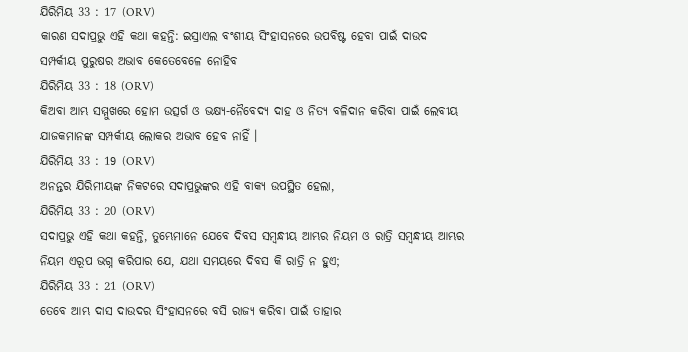ଯିରିମିୟ 33 : 17 (ORV)
କାରଣ ସଦାପ୍ରଭୁ ଏହି କଥା କହନ୍ତି: ଇସ୍ରାଏଲ ବଂଶୀୟ ସିଂହାସନରେ ଉପବିଷ୍ଟ ହେବା ପାଇଁ ଦାଉଦ ସମ୍ପର୍କୀୟ ପୁରୁଷର ଅଭାବ କେତେବେଳେ ନୋହିବ
ଯିରିମିୟ 33 : 18 (ORV)
କିଅବା ଆମ୍ଭ ସମ୍ମୁଖରେ ହୋମ ଉତ୍ସର୍ଗ ଓ ଭକ୍ଷ୍ୟ-ନୈବେଦ୍ୟ ଦାହ ଓ ନିତ୍ୟ ବଳିଦାନ କରିବା ପାଇଁ ଲେବୀୟ ଯାଜକମାନଙ୍କ ସମ୍ପର୍କୀୟ ଲୋକର ଅଭାବ ହେବ ନାହିଁ ।
ଯିରିମିୟ 33 : 19 (ORV)
ଅନନ୍ତର ଯିରିମୀୟଙ୍କ ନିକଟରେ ସଦାପ୍ରଭୁଙ୍କର ଏହି ବାକ୍ୟ ଉପସ୍ଥିତ ହେଲା,
ଯିରିମିୟ 33 : 20 (ORV)
ସଦାପ୍ରଭୁ ଏହି କଥା କହନ୍ତି, ତୁମ୍ଭେମାନେ ଯେବେ ଦିବସ ସମ୍ଵନ୍ଧୀୟ ଆମ୍ଭର ନିୟମ ଓ ରାତ୍ରି ସମ୍ଵନ୍ଧୀୟ ଆମ୍ଭର ନିୟମ ଏରୂପ ଭଗ୍ନ କରିପାର ଯେ, ଯଥା ସମୟରେ ଦିବସ କି ରାତ୍ରି ନ ହୁଏ;
ଯିରିମିୟ 33 : 21 (ORV)
ତେବେ ଆମ୍ଭ ଦାସ ଦାଉଦର ସିଂହାସନରେ ବସି ରାଜ୍ୟ କରିବା ପାଇଁ ତାହାର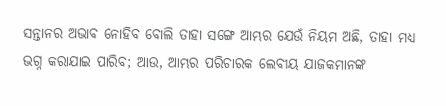ସନ୍ତାନର ଅଭାବ ନୋହିବ ବୋଲି ତାହା ସଙ୍ଗେ ଆମ୍ଭର ଯେଉଁ ନିୟମ ଅଛି, ତାହା ମଧ୍ୟ ଭଗ୍ନ କରାଯାଇ ପାରିବ; ଆଉ, ଆମ୍ଭର ପରିଚାରକ ଲେବୀୟ ଯାଜକମାନଙ୍କ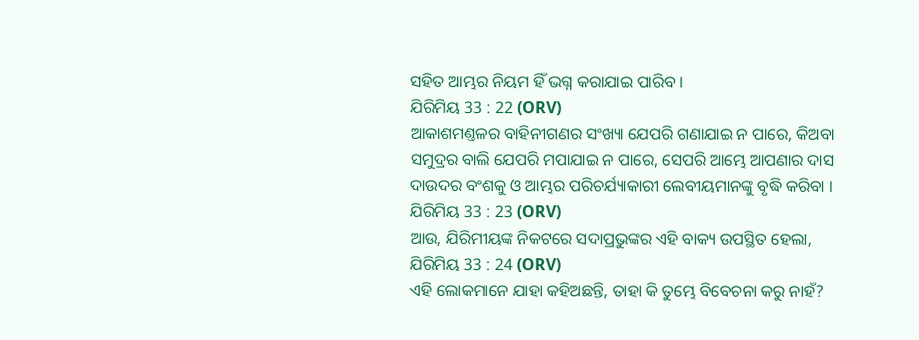ସହିତ ଆମ୍ଭର ନିୟମ ହିଁ ଭଗ୍ନ କରାଯାଇ ପାରିବ ।
ଯିରିମିୟ 33 : 22 (ORV)
ଆକାଶମଣ୍ତଳର ବାହିନୀଗଣର ସଂଖ୍ୟା ଯେପରି ଗଣାଯାଇ ନ ପାରେ, କିଅବା ସମୁଦ୍ରର ବାଲି ଯେପରି ମପାଯାଇ ନ ପାରେ, ସେପରି ଆମ୍ଭେ ଆପଣାର ଦାସ ଦାଉଦର ବଂଶକୁ ଓ ଆମ୍ଭର ପରିଚର୍ଯ୍ୟାକାରୀ ଲେବୀୟମାନଙ୍କୁ ବୃଦ୍ଧି କରିବା ।
ଯିରିମିୟ 33 : 23 (ORV)
ଆଉ, ଯିରିମୀୟଙ୍କ ନିକଟରେ ସଦାପ୍ରଭୁଙ୍କର ଏହି ବାକ୍ୟ ଉପସ୍ଥିତ ହେଲା,
ଯିରିମିୟ 33 : 24 (ORV)
ଏହି ଲୋକମାନେ ଯାହା କହିଅଛନ୍ତି, ତାହା କି ତୁମ୍ଭେ ବିବେଚନା କରୁ ନାହଁ?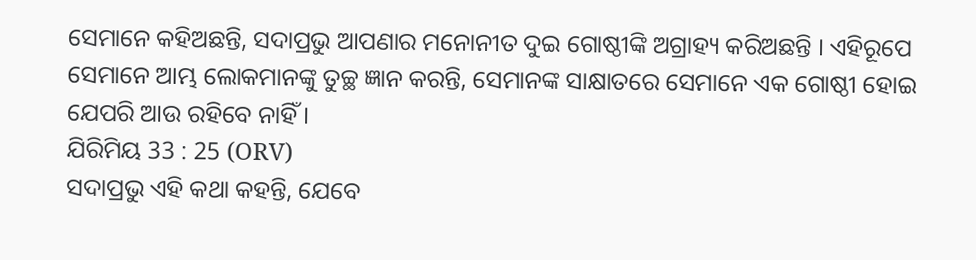ସେମାନେ କହିଅଛନ୍ତି, ସଦାପ୍ରଭୁ ଆପଣାର ମନୋନୀତ ଦୁଇ ଗୋଷ୍ଠୀଙ୍କି ଅଗ୍ରାହ୍ୟ କରିଅଛନ୍ତି । ଏହିରୂପେ ସେମାନେ ଆମ୍ଭ ଲୋକମାନଙ୍କୁ ତୁଚ୍ଛ ଜ୍ଞାନ କରନ୍ତି, ସେମାନଙ୍କ ସାକ୍ଷାତରେ ସେମାନେ ଏକ ଗୋଷ୍ଠୀ ହୋଇ ଯେପରି ଆଉ ରହିବେ ନାହିଁ ।
ଯିରିମିୟ 33 : 25 (ORV)
ସଦାପ୍ରଭୁ ଏହି କଥା କହନ୍ତି, ଯେବେ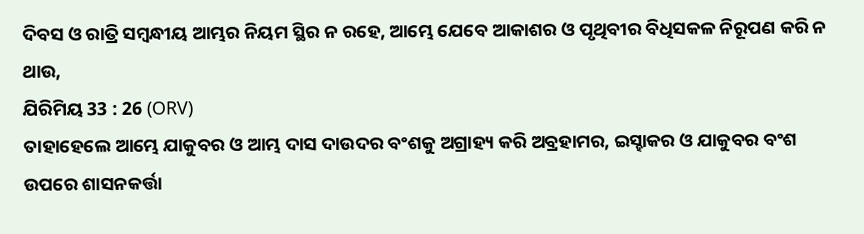ଦିବସ ଓ ରାତ୍ରି ସମ୍ଵନ୍ଧୀୟ ଆମ୍ଭର ନିୟମ ସ୍ଥିର ନ ରହେ, ଆମ୍ଭେ ଯେବେ ଆକାଶର ଓ ପୃଥିବୀର ବିଧିସକଳ ନିରୂପଣ କରି ନ ଥାଉ,
ଯିରିମିୟ 33 : 26 (ORV)
ତାହାହେଲେ ଆମ୍ଭେ ଯାକୁବର ଓ ଆମ୍ଭ ଦାସ ଦାଉଦର ବଂଶକୁ ଅଗ୍ରାହ୍ୟ କରି ଅବ୍ରହାମର, ଇସ୍ହାକର ଓ ଯାକୁବର ବଂଶ ଉପରେ ଶାସନକର୍ତ୍ତା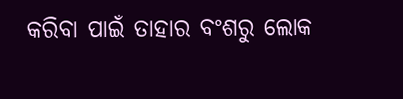କରିବା ପାଇଁ ତାହାର ବଂଶରୁ ଲୋକ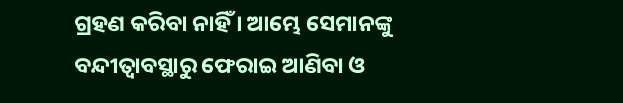ଗ୍ରହଣ କରିବା ନାହିଁ । ଆମ୍ଭେ ସେମାନଙ୍କୁ ବନ୍ଦୀତ୍ଵାବସ୍ଥାରୁ ଫେରାଇ ଆଣିବା ଓ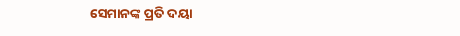ସେମାନଙ୍କ ପ୍ରତି ଦୟା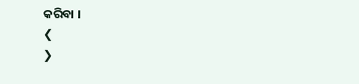କରିବା ।
❮
❯